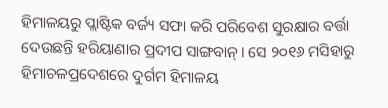ହିମାଳୟରୁ ପ୍ଲାଷ୍ଟିକ ବର୍ଜ୍ୟ ସଫା କରି ପରିବେଶ ସୁରକ୍ଷାର ବର୍ତ୍ତା ଦେଉଛନ୍ତି ହରିୟାଣାର ପ୍ରଦୀପ ସାଙ୍ଗବାନ୍। ସେ ୨୦୧୬ ମସିହାରୁ ହିମାଚଳପ୍ରଦେଶରେ ଦୁର୍ଗମ ହିମାଳୟ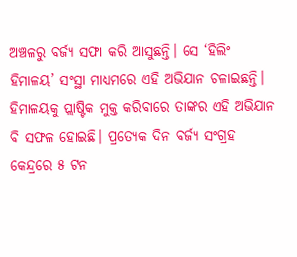ଅଞ୍ଚଳରୁ ବର୍ଜ୍ୟ ସଫା କରି ଆସୁଛନ୍ତି। ସେ ‘ହିଲିଂ ହିମାଳୟ’ ସଂସ୍ଥା ମାଧ୍ୟମରେ ଏହି ଅଭିଯାନ ଚଳାଇଛନ୍ତି। ହିମାଳୟକୁ ପ୍ଲାଷ୍ଟିକ ମୁକ୍ତ କରିବାରେ ତାଙ୍କର ଏହି ଅଭିଯାନ ବି ସଫଳ ହୋଇଛି। ପ୍ରତ୍ୟେକ ଦିନ ବର୍ଜ୍ୟ ସଂଗ୍ରହ କେନ୍ଦ୍ରରେ ୫ ଟନ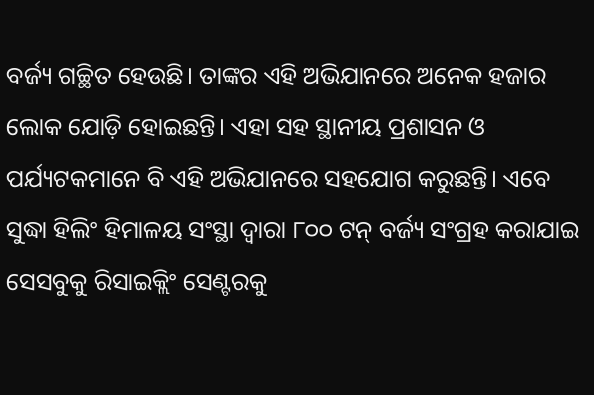ବର୍ଜ୍ୟ ଗଚ୍ଛିତ ହେଉଛି। ତାଙ୍କର ଏହି ଅଭିଯାନରେ ଅନେକ ହଜାର ଲୋକ ଯୋଡ଼ି ହୋଇଛନ୍ତି। ଏହା ସହ ସ୍ଥାନୀୟ ପ୍ରଶାସନ ଓ ପର୍ଯ୍ୟଟକମାନେ ବି ଏହି ଅଭିଯାନରେ ସହଯୋଗ କରୁଛନ୍ତି। ଏବେ ସୁଦ୍ଧା ହିଲିଂ ହିମାଳୟ ସଂସ୍ଥା ଦ୍ୱାରା ୮୦୦ ଟନ୍ ବର୍ଜ୍ୟ ସଂଗ୍ରହ କରାଯାଇ ସେସବୁକୁ ରିସାଇକ୍ଲିଂ ସେଣ୍ଟରକୁ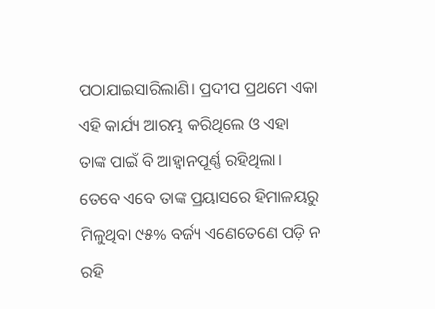ପଠାଯାଇସାରିଲାଣି। ପ୍ରଦୀପ ପ୍ରଥମେ ଏକା ଏହି କାର୍ଯ୍ୟ ଆରମ୍ଭ କରିଥିଲେ ଓ ଏହା ତାଙ୍କ ପାଇଁ ବି ଆହ୍ବାନପୂର୍ଣ୍ଣ ରହିଥିଲା। ତେବେ ଏବେ ତାଙ୍କ ପ୍ରୟାସରେ ହିମାଳୟରୁ ମିଳୁଥିବା ୯୫% ବର୍ଜ୍ୟ ଏଣେତେଣେ ପଡ଼ି ନ ରହି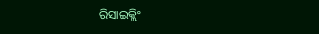ରିସାଇକ୍ଲିଂ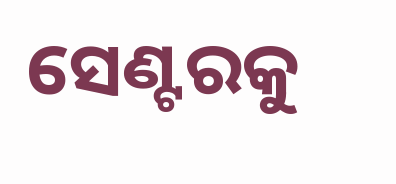ସେଣ୍ଟରକୁ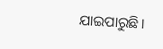ଯାଇପାରୁଛି।